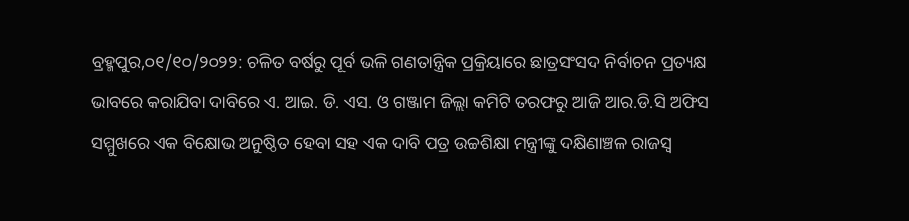ବ୍ରହ୍ମପୁର,୦୧/୧୦/୨୦୨୨: ଚଳିତ ବର୍ଷରୁ ପୂର୍ବ ଭଳି ଗଣତାନ୍ତ୍ରିକ ପ୍ରକ୍ରିୟାରେ ଛାତ୍ରସଂସଦ ନିର୍ବାଚନ ପ୍ରତ୍ୟକ୍ଷ ଭାବରେ କରାଯିବା ଦାବିରେ ଏ. ଆଇ. ଡି. ଏସ. ଓ ଗଞ୍ଜାମ ଜିଲ୍ଲା କମିଟି ତରଫରୁ ଆଜି ଆର.ଡି.ସି ଅଫିସ ସମ୍ମୁଖରେ ଏକ ବିକ୍ଷୋଭ ଅନୁଷ୍ଠିତ ହେବା ସହ ଏକ ଦାବି ପତ୍ର ଉଚ୍ଚଶିକ୍ଷା ମନ୍ତ୍ରୀଙ୍କୁ ଦକ୍ଷିଣାଞ୍ଚଳ ରାଜସ୍ବ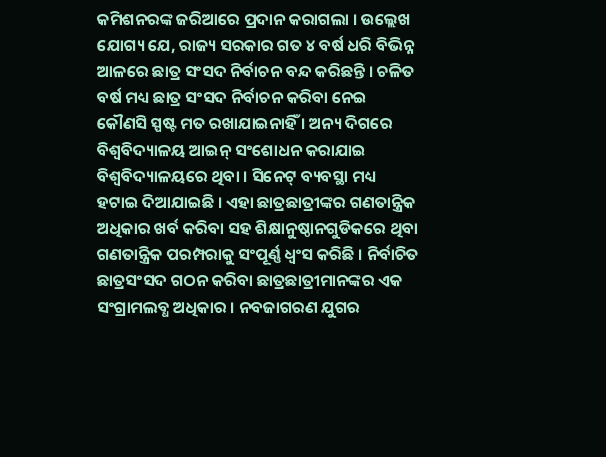କମିଶନରଙ୍କ ଜରିଆରେ ପ୍ରଦାନ କରାଗଲା । ଉଲ୍ଲେଖ ଯୋଗ୍ୟ ଯେ, ରାଜ୍ୟ ସରକାର ଗତ ୪ ବର୍ଷ ଧରି ବିଭିନ୍ନ ଆଳରେ ଛାତ୍ର ସଂସଦ ନିର୍ବାଚନ ବନ୍ଦ କରିଛନ୍ତି । ଚଳିତ ବର୍ଷ ମଧ୍ୟ ଛାତ୍ର ସଂସଦ ନିର୍ବାଚନ କରିବା ନେଇ କୌଣସି ସ୍ପଷ୍ଟ ମତ ରଖାଯାଇନାହିଁ । ଅନ୍ୟ ଦିଗରେ ବିଶ୍ବବିଦ୍ୟାଳୟ ଆଇନ୍ ସଂଶୋଧନ କରାଯାଇ ବିଶ୍ବବିଦ୍ୟାଳୟରେ ଥିବା । ସିନେଟ୍ ବ୍ୟବସ୍ଥା ମଧ୍ୟ ହଟାଇ ଦିଆଯାଇଛି । ଏହା ଛାତ୍ରଛାତ୍ରୀଙ୍କର ଗଣତାନ୍ତ୍ରିକ ଅଧିକାର ଖର୍ବ କରିବା ସହ ଶିକ୍ଷାନୁଷ୍ଠାନଗୁଡିକରେ ଥିବା ଗଣତାନ୍ତ୍ରିକ ପରମ୍ପରାକୁ ସଂପୂର୍ଣ୍ଣ ଧ୍ବଂସ କରିଛି । ନିର୍ବାଚିତ ଛାତ୍ରସଂସଦ ଗଠନ କରିବା ଛାତ୍ରଛାତ୍ରୀମାନଙ୍କର ଏକ ସଂଗ୍ରାମଲବ୍ଧ ଅଧିକାର । ନବଜାଗରଣ ଯୁଗର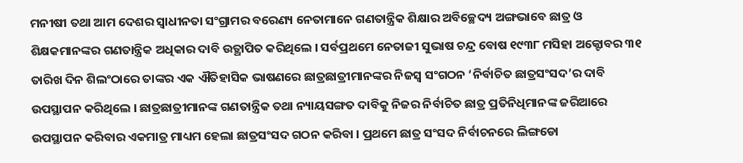ମନୀଷୀ ତଥା ଆମ ଦେଶର ସ୍ୱାଧୀନତା ସଂଗ୍ରାମର ବରେଣ୍ୟ ନେତାମାନେ ଗଣତାନ୍ତ୍ରିକ ଶିକ୍ଷାର ଅବିଚ୍ଛେଦ୍ୟ ଅଙ୍ଗଭାବେ ଛାତ୍ର ଓ ଶିକ୍ଷକମାନଙ୍କର ଗଣତାନ୍ତ୍ରିକ ଅଧିକାର ଦାବି ଉତ୍ଥାପିତ କରିଥିଲେ । ସର୍ବପ୍ରଥମେ ନେତାଜୀ ସୁଭାଷ ଚନ୍ଦ୍ର ବୋଷ ୧୯୩୮ ମସିହା ଅକ୍ଟୋବର ୩୧ ତାରିଖ ଦିନ ଶିଲଂଠାରେ ତାଙ୍କର ଏକ ଐତିହାସିକ ଭାଷଣରେ ଛାତ୍ରଛାତ୍ରୀମାନଙ୍କର ନିଜସ୍ୱ ସଂଗଠନ ‘ନିର୍ବାଚିତ ଛାତ୍ରସଂସଦ’ର ଦାବି ଉପସ୍ଥାପନ କରିଥିଲେ । ଛାତ୍ରଛାତ୍ରୀମାନଙ୍କ ଗଣତାନ୍ତ୍ରିକ ତଥା ନ୍ୟାୟସଙ୍ଗତ ଦାବିକୁ ନିଜର ନିର୍ବାଚିତ ଛାତ୍ର ପ୍ରତିନିଧିମାନଙ୍କ ଜରିଆରେ ଉପସ୍ଥାପନ କରିବାର ଏକମାତ୍ର ମାଧ୍ୟମ ହେଲା ଛାତ୍ରସଂସଦ ଗଠନ କରିବା । ପ୍ରଥମେ ଛାତ୍ର ସଂସଦ ନିର୍ବାଚନରେ ଲିଙ୍ଗଡୋ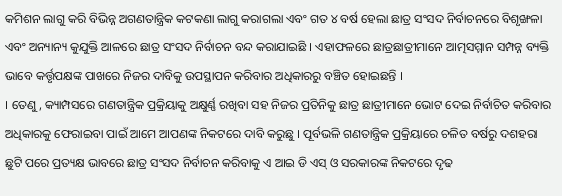କମିଶନ ଲାଗୁ କରି ବିଭିନ୍ନ ଅଗଣତାନ୍ତ୍ରିକ କଟକଣା ଲାଗୁ କରାଗଲା ଏବଂ ଗତ ୪ ବର୍ଷ ହେଲା ଛାତ୍ର ସଂସଦ ନିର୍ବାଚନରେ ବିଶୃଙ୍ଖଳା ଏବଂ ଅନ୍ୟାନ୍ୟ କୁଯୁକ୍ତି ଆଳରେ ଛାତ୍ର ସଂସଦ ନିର୍ବାଚନ ବନ୍ଦ କରାଯାଇଛି । ଏହାଫଳରେ ଛାତ୍ରଛାତ୍ରୀମାନେ ଆତ୍ମସମ୍ମାନ ସମ୍ପନ୍ନ ବ୍ୟକ୍ତି ଭାବେ କର୍ତ୍ତୃପକ୍ଷଙ୍କ ପାଖରେ ନିଜର ଦାବିକୁ ଉପସ୍ଥାପନ କରିବାର ଅଧିକାରରୁ ବଞ୍ଚିତ ହୋଇଛନ୍ତି ।
। ତେଣୁ, କ୍ୟାମ୍ପସରେ ଗଣତାନ୍ତ୍ରିକ ପ୍ରକ୍ରିୟାକୁ ଅକ୍ଷୁର୍ଣ୍ଣ ରଖିବା ସହ ନିଜର ପ୍ରତିନିକୁ ଛାତ୍ର ଛାତ୍ରୀମାନେ ଭୋଟ ଦେଇ ନିର୍ବାଚିତ କରିବାର ଅଧିକାରକୁ ଫେରାଇବା ପାଇଁ ଆମେ ଆପଣଙ୍କ ନିକଟରେ ଦାବି କରୁଛୁ । ପୂର୍ବଭଳି ଗଣତାନ୍ତ୍ରିକ ପ୍ରକ୍ରିୟାରେ ଚଳିତ ବର୍ଷରୁ ଦଶହରା ଛୁଟି ପରେ ପ୍ରତ୍ୟକ୍ଷ ଭାବରେ ଛାତ୍ର ସଂସଦ ନିର୍ବାଚନ କରିବାକୁ ଏ ଆଇ ଡି ଏସ୍ ଓ ସରକାରଙ୍କ ନିକଟରେ ଦୃଢ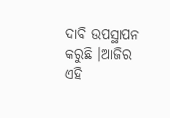ଦାବି ଉପସ୍ଥାପନ କରୁଛି ।ଆଜିର ଏହି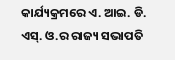କାର୍ଯ୍ୟକ୍ରମରେ ଏ. ଆଇ. ଡି. ଏସ୍. ଓ.ର ରାଜ୍ୟ ସଭାପତି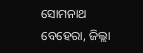ସୋମନାଥ ବେହେରା, ଜିଲ୍ଲା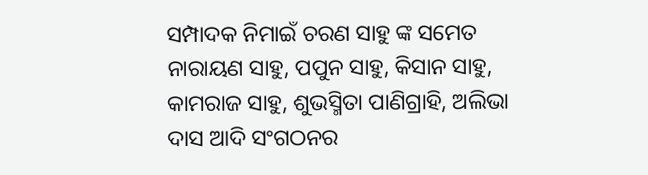ସମ୍ପାଦକ ନିମାଇଁ ଚରଣ ସାହୁ ଙ୍କ ସମେତ ନାରାୟଣ ସାହୁ, ପପୁନ ସାହୁ, କିସାନ ସାହୁ, କାମରାଜ ସାହୁ, ଶୁଭସ୍ମିତା ପାଣିଗ୍ରାହି, ଅଲିଭା ଦାସ ଆଦି ସଂଗଠନର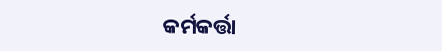କର୍ମକର୍ତ୍ତା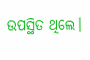ଉପସ୍ଥିତ ଥିଲେ।